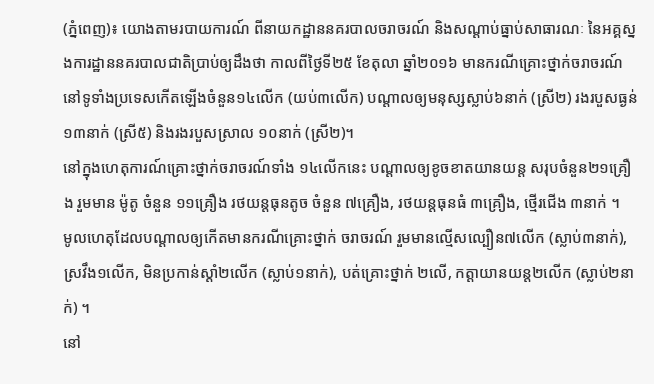(ភ្នំពេញ)៖ យោងតាមរបាយការណ៍ ពីនាយកដ្ឋាននគរបាលចរាចរណ៍ និងសណ្តាប់ធ្នាប់សាធារណៈ នៃអគ្គស្នងការដ្ឋាននគរបាលជាតិប្រាប់ឲ្យដឹងថា កាលពីថ្ងៃទី២៥ ខែតុលា ឆ្នាំ២០១៦ មានករណីគ្រោះថ្នាក់ចរាចរណ៍ នៅទូទាំងប្រទេសកើតឡើងចំនួន១៤លើក (យប់៣លើក) បណ្តាលឲ្យមនុស្សស្លាប់៦នាក់ (ស្រី២) រងរបួសធ្ងន់១៣នាក់ (ស្រី៥) និងរងរបួសស្រាល ១០នាក់ (ស្រី២)។
នៅក្នុងហេតុការណ៍គ្រោះថ្នាក់ចរាចរណ៍ទាំង ១៤លើកនេះ បណ្តាលឲ្យខូចខាតយានយន្ត សរុបចំនួន២១គ្រឿង រួមមាន ម៉ូតូ ចំនួន ១១គ្រឿង រថយន្តធុនតូច ចំនួន ៧គ្រឿង, រថយន្តធុនធំ ៣គ្រឿង, ថ្មើរជើង ៣នាក់ ។
មូលហេតុដែលបណ្តាលឲ្យកើតមានករណីគ្រោះថ្នាក់ ចរាចរណ៍ រួមមានល្មើសល្បឿន៧លើក (ស្លាប់៣នាក់), ស្រវឹង១លើក, មិនប្រកាន់ស្តាំ២លើក (ស្លាប់១នាក់), បត់គ្រោះថ្នាក់ ២លើ, កត្តាយានយន្ត២លើក (ស្លាប់២នាក់) ។
នៅ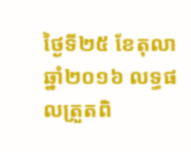ថ្ងៃទី២៥ ខែតុលា ឆ្នាំ២០១៦ លទ្ធផលត្រួតពិ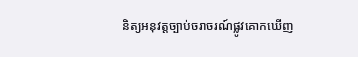និត្យអនុវត្តច្បាប់ចរាចរណ៍ផ្លូវគោកឃើញ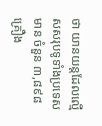ថា យានយន្តដែលល្មើសសរុបទូទាំងប្រទេសមាន ចំនួន ៣,៨៩៨គ្រឿង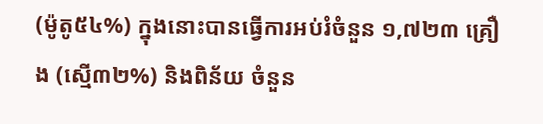(ម៉ូតូ៥៤%) ក្នុងនោះបានធ្វើការអប់រំចំនួន ១,៧២៣ គ្រឿង (ស្មើ៣២%) និងពិន័យ ចំនួន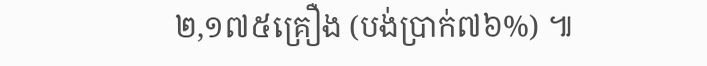២,១៧៥គ្រឿង (បង់ប្រាក់៧៦%) ៕